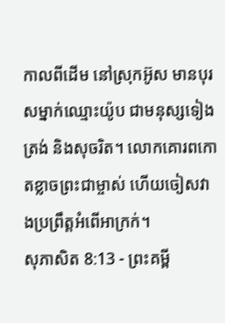កាលពីដើម នៅស្រុកអ៊ូស មានបុរសម្នាក់ឈ្មោះយ៉ូប ជាមនុស្សទៀងត្រង់ និងសុចរិត។ លោកគោរពកោតខ្លាចព្រះជាម្ចាស់ ហើយចៀសវាងប្រព្រឹត្តអំពើអាក្រក់។
សុភាសិត 8:13 - ព្រះគម្ពី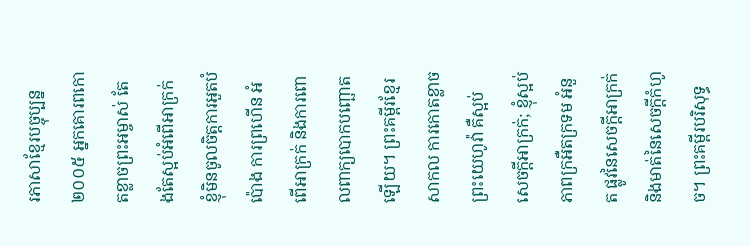រភាសាខ្មែរបច្ចុប្បន្ន ២០០៥ អ្នកគោរពកោតខ្លាចព្រះអម្ចាស់ តែងតែស្អប់អំពើអាក្រក់ ខ្ញុំមិនចូលចិត្តការអួតបំប៉ោង ការព្រហើន អំពើអាក្រក់ និងការពោលពាក្យបោកបញ្ឆោតឡើយ។ ព្រះគម្ពីរខ្មែរសាកល ការកោតខ្លាចព្រះយេហូវ៉ា គឺស្អប់សេចក្ដីអាក្រក់; ខ្ញុំស្អប់ភាពក្រអឺតក្រទម អំនួត ផ្លូវនៃសេចក្ដីអាក្រក់ និងមាត់នៃសេចក្ដីកំហូច។ ព្រះគម្ពីរបរិសុទ្ធ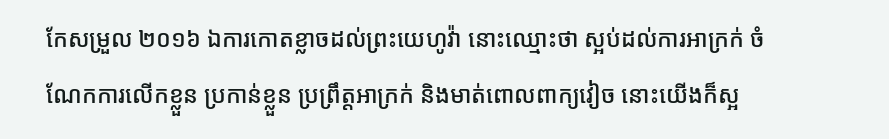កែសម្រួល ២០១៦ ឯការកោតខ្លាចដល់ព្រះយេហូវ៉ា នោះឈ្មោះថា ស្អប់ដល់ការអាក្រក់ ចំណែកការលើកខ្លួន ប្រកាន់ខ្លួន ប្រព្រឹត្តអាក្រក់ និងមាត់ពោលពាក្យវៀច នោះយើងក៏ស្អ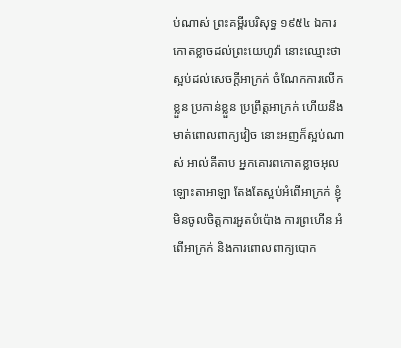ប់ណាស់ ព្រះគម្ពីរបរិសុទ្ធ ១៩៥៤ ឯការកោតខ្លាចដល់ព្រះយេហូវ៉ា នោះឈ្មោះថា ស្អប់ដល់សេចក្ដីអាក្រក់ ចំណែកការលើកខ្លួន ប្រកាន់ខ្លួន ប្រព្រឹត្តអាក្រក់ ហើយនឹងមាត់ពោលពាក្យវៀច នោះអញក៏ស្អប់ណាស់ អាល់គីតាប អ្នកគោរពកោតខ្លាចអុលឡោះតាអាឡា តែងតែស្អប់អំពើអាក្រក់ ខ្ញុំមិនចូលចិត្តការអួតបំប៉ោង ការព្រហើន អំពើអាក្រក់ និងការពោលពាក្យបោក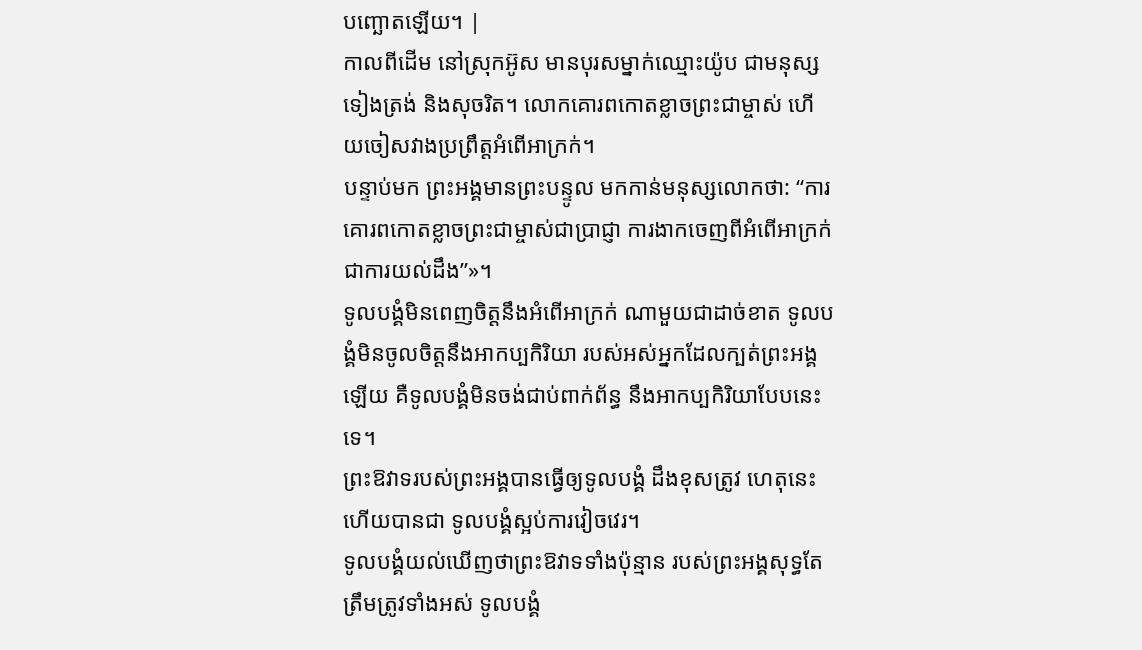បញ្ឆោតឡើយ។ |
កាលពីដើម នៅស្រុកអ៊ូស មានបុរសម្នាក់ឈ្មោះយ៉ូប ជាមនុស្សទៀងត្រង់ និងសុចរិត។ លោកគោរពកោតខ្លាចព្រះជាម្ចាស់ ហើយចៀសវាងប្រព្រឹត្តអំពើអាក្រក់។
បន្ទាប់មក ព្រះអង្គមានព្រះបន្ទូល មកកាន់មនុស្សលោកថា: “ការគោរពកោតខ្លាចព្រះជាម្ចាស់ជាប្រាជ្ញា ការងាកចេញពីអំពើអាក្រក់ជាការយល់ដឹង”»។
ទូលបង្គំមិនពេញចិត្តនឹងអំពើអាក្រក់ ណាមួយជាដាច់ខាត ទូលបង្គំមិនចូលចិត្តនឹងអាកប្បកិរិយា របស់អស់អ្នកដែលក្បត់ព្រះអង្គឡើយ គឺទូលបង្គំមិនចង់ជាប់ពាក់ព័ន្ធ នឹងអាកប្បកិរិយាបែបនេះទេ។
ព្រះឱវាទរបស់ព្រះអង្គបានធ្វើឲ្យទូលបង្គំ ដឹងខុសត្រូវ ហេតុនេះហើយបានជា ទូលបង្គំស្អប់ការវៀចវេរ។
ទូលបង្គំយល់ឃើញថាព្រះឱវាទទាំងប៉ុន្មាន របស់ព្រះអង្គសុទ្ធតែត្រឹមត្រូវទាំងអស់ ទូលបង្គំ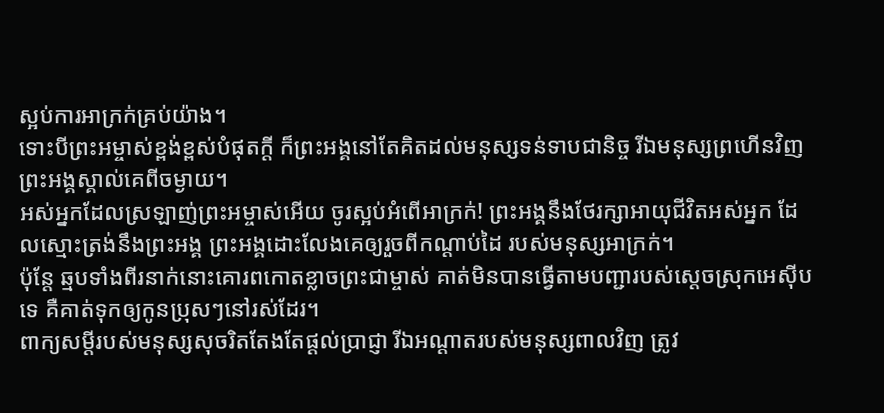ស្អប់ការអាក្រក់គ្រប់យ៉ាង។
ទោះបីព្រះអម្ចាស់ខ្ពង់ខ្ពស់បំផុតក្ដី ក៏ព្រះអង្គនៅតែគិតដល់មនុស្សទន់ទាបជានិច្ច រីឯមនុស្សព្រហើនវិញ ព្រះអង្គស្គាល់គេពីចម្ងាយ។
អស់អ្នកដែលស្រឡាញ់ព្រះអម្ចាស់អើយ ចូរស្អប់អំពើអាក្រក់! ព្រះអង្គនឹងថែរក្សាអាយុជីវិតអស់អ្នក ដែលស្មោះត្រង់នឹងព្រះអង្គ ព្រះអង្គដោះលែងគេឲ្យរួចពីកណ្ដាប់ដៃ របស់មនុស្សអាក្រក់។
ប៉ុន្តែ ឆ្មបទាំងពីរនាក់នោះគោរពកោតខ្លាចព្រះជាម្ចាស់ គាត់មិនបានធ្វើតាមបញ្ជារបស់ស្ដេចស្រុកអេស៊ីបទេ គឺគាត់ទុកឲ្យកូនប្រុសៗនៅរស់ដែរ។
ពាក្យសម្ដីរបស់មនុស្សសុចរិតតែងតែផ្ដល់ប្រាជ្ញា រីឯអណ្ដាតរបស់មនុស្សពាលវិញ ត្រូវ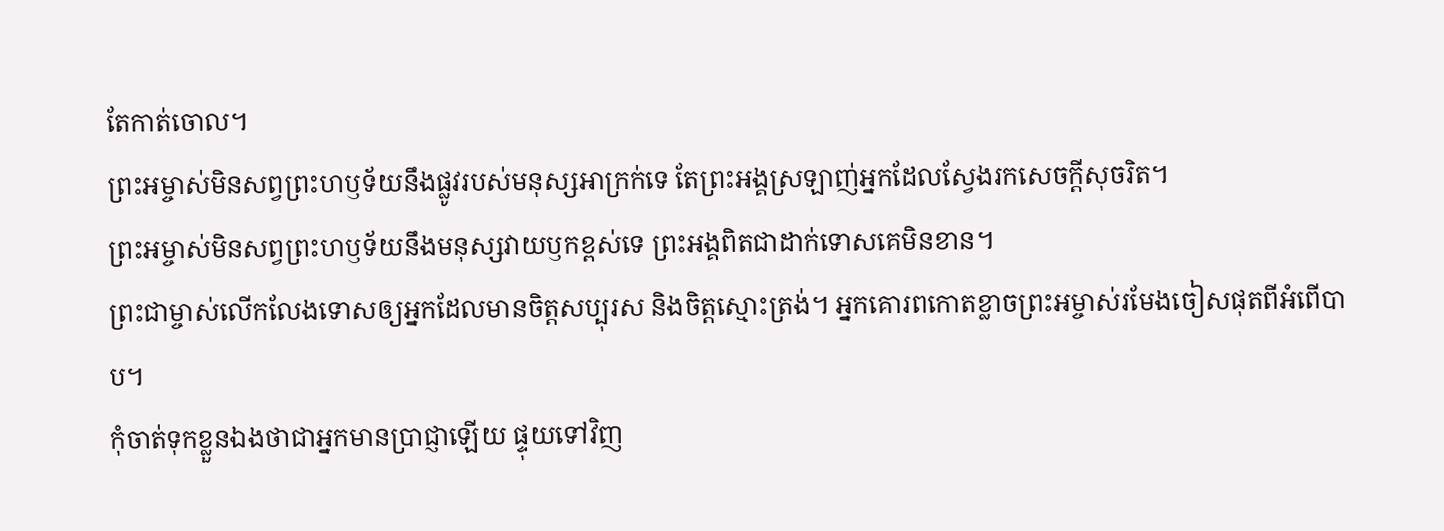តែកាត់ចោល។
ព្រះអម្ចាស់មិនសព្វព្រះហឫទ័យនឹងផ្លូវរបស់មនុស្សអាក្រក់ទេ តែព្រះអង្គស្រឡាញ់អ្នកដែលស្វែងរកសេចក្ដីសុចរិត។
ព្រះអម្ចាស់មិនសព្វព្រះហឫទ័យនឹងមនុស្សវាយឫកខ្ពស់ទេ ព្រះអង្គពិតជាដាក់ទោសគេមិនខាន។
ព្រះជាម្ចាស់លើកលែងទោសឲ្យអ្នកដែលមានចិត្តសប្បុរស និងចិត្តស្មោះត្រង់។ អ្នកគោរពកោតខ្លាចព្រះអម្ចាស់រមែងចៀសផុតពីអំពើបាប។
កុំចាត់ទុកខ្លួនឯងថាជាអ្នកមានប្រាជ្ញាឡើយ ផ្ទុយទៅវិញ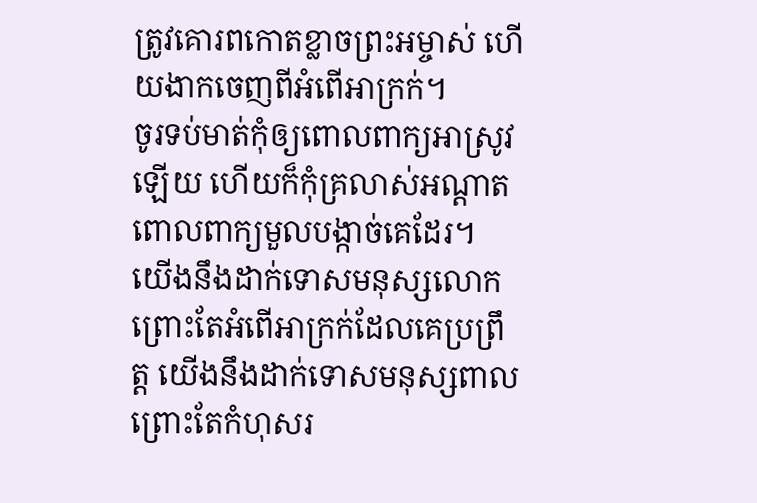ត្រូវគោរពកោតខ្លាចព្រះអម្ចាស់ ហើយងាកចេញពីអំពើអាក្រក់។
ចូរទប់មាត់កុំឲ្យពោលពាក្យអាស្រូវឡើយ ហើយក៏កុំគ្រលាស់អណ្ដាតពោលពាក្យមួលបង្កាច់គេដែរ។
យើងនឹងដាក់ទោសមនុស្សលោក ព្រោះតែអំពើអាក្រក់ដែលគេប្រព្រឹត្ត យើងនឹងដាក់ទោសមនុស្សពាល ព្រោះតែកំហុសរ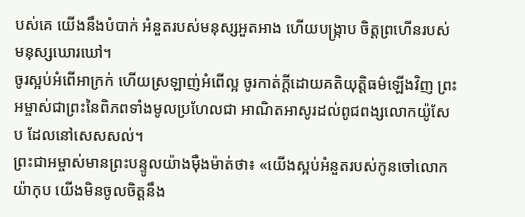បស់គេ យើងនឹងបំបាក់ អំនួតរបស់មនុស្សអួតអាង ហើយបង្ក្រាប ចិត្តព្រហើនរបស់មនុស្សឃោរឃៅ។
ចូរស្អប់អំពើអាក្រក់ ហើយស្រឡាញ់អំពើល្អ ចូរកាត់ក្ដីដោយគតិយុត្តិធម៌ឡើងវិញ ព្រះអម្ចាស់ជាព្រះនៃពិភពទាំងមូលប្រហែលជា អាណិតអាសូរដល់ពូជពង្សលោកយ៉ូសែប ដែលនៅសេសសល់។
ព្រះជាអម្ចាស់មានព្រះបន្ទូលយ៉ាងម៉ឺងម៉ាត់ថា៖ «យើងស្អប់អំនួតរបស់កូនចៅលោកយ៉ាកុប យើងមិនចូលចិត្តនឹង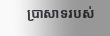ប្រាសាទរបស់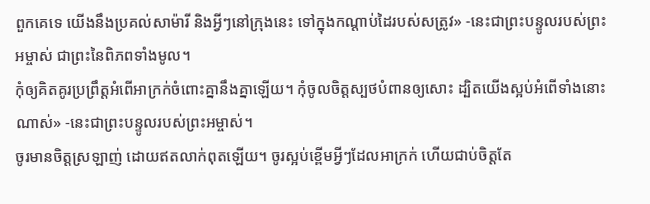ពួកគេទេ យើងនឹងប្រគល់សាម៉ារី និងអ្វីៗនៅក្រុងនេះ ទៅក្នុងកណ្ដាប់ដៃរបស់សត្រូវ» -នេះជាព្រះបន្ទូលរបស់ព្រះអម្ចាស់ ជាព្រះនៃពិភពទាំងមូល។
កុំឲ្យគិតគូរប្រព្រឹត្តអំពើអាក្រក់ចំពោះគ្នានឹងគ្នាឡើយ។ កុំចូលចិត្តស្បថបំពានឲ្យសោះ ដ្បិតយើងស្អប់អំពើទាំងនោះណាស់» -នេះជាព្រះបន្ទូលរបស់ព្រះអម្ចាស់។
ចូរមានចិត្តស្រឡាញ់ ដោយឥតលាក់ពុតឡើយ។ ចូរស្អប់ខ្ពើមអ្វីៗដែលអាក្រក់ ហើយជាប់ចិត្តតែ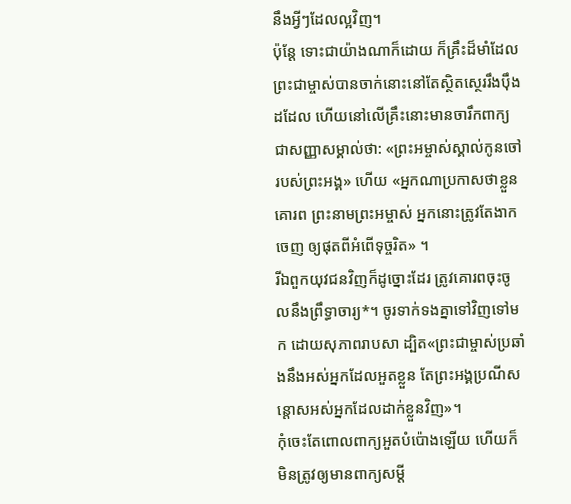នឹងអ្វីៗដែលល្អវិញ។
ប៉ុន្តែ ទោះជាយ៉ាងណាក៏ដោយ ក៏គ្រឹះដ៏មាំដែលព្រះជាម្ចាស់បានចាក់នោះនៅតែស្ថិតស្ថេររឹងប៉ឹងដដែល ហើយនៅលើគ្រឹះនោះមានចារឹកពាក្យជាសញ្ញាសម្គាល់ថា: «ព្រះអម្ចាស់ស្គាល់កូនចៅរបស់ព្រះអង្គ» ហើយ «អ្នកណាប្រកាសថាខ្លួនគោរព ព្រះនាមព្រះអម្ចាស់ អ្នកនោះត្រូវតែងាកចេញ ឲ្យផុតពីអំពើទុច្ចរិត» ។
រីឯពួកយុវជនវិញក៏ដូច្នោះដែរ ត្រូវគោរពចុះចូលនឹងព្រឹទ្ធាចារ្យ*។ ចូរទាក់ទងគ្នាទៅវិញទៅមក ដោយសុភាពរាបសា ដ្បិត«ព្រះជាម្ចាស់ប្រឆាំងនឹងអស់អ្នកដែលអួតខ្លួន តែព្រះអង្គប្រណីសន្ដោសអស់អ្នកដែលដាក់ខ្លួនវិញ»។
កុំចេះតែពោលពាក្យអួតបំប៉ោងឡើយ ហើយក៏មិនត្រូវឲ្យមានពាក្យសម្ដី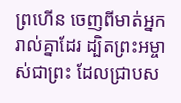ព្រហើន ចេញពីមាត់អ្នករាល់គ្នាដែរ ដ្បិតព្រះអម្ចាស់ជាព្រះ ដែលជ្រាបស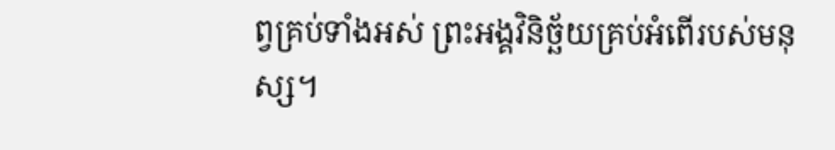ព្វគ្រប់ទាំងអស់ ព្រះអង្គវិនិច្ឆ័យគ្រប់អំពើរបស់មនុស្ស។